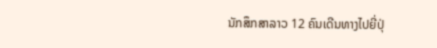ນັກສຶກສາລາວ 12 ຄົນເດີນທາງໄປຍີ່ປຸ່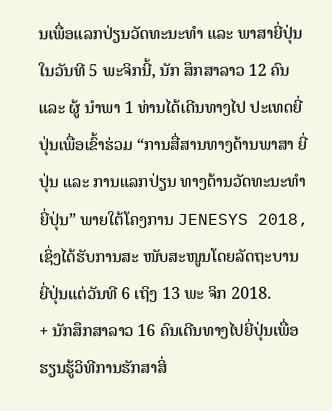ນເພື່ອແລກປ່ຽນວັດທະນະທຳ ແລະ ພາສາຍີ່ປຸ່ນ
ໃນວັນທີ 5 ພະຈິກນີ້, ນັກ ສຶກສາລາວ 12 ຄົນ ແລະ ຜູ້ ນໍາພາ 1 ທ່ານໄດ້ເດີນທາງໄປ ປະເທດຍີ່ປຸ່ນເພື່ອເຂົ້າຮ່ວມ “ການສື່ສານທາງດ້ານພາສາ ຍີ່ປຸ່ນ ແລະ ການແລກປ່ຽນ ທາງດ້ານວັດທະນະທໍາຍີ່ປຸ່ນ” ພາຍໃຕ້ໂຄງການ JENESYS 2018, ເຊິ່ງໄດ້ຮັບການສະ ໜັບສະໜູນໂດຍລັດຖະບານ ຍີ່ປຸ່ນແຕ່ວັນທີ 6 ເຖິງ 13 ພະ ຈິກ 2018.
+ ນັກສຶກສາລາວ 16 ຄົນເດີນທາງໄປຍີ່ປຸ່ນເພື່ອຮຽນຮູ້ວິທີການຮັກສາສິ່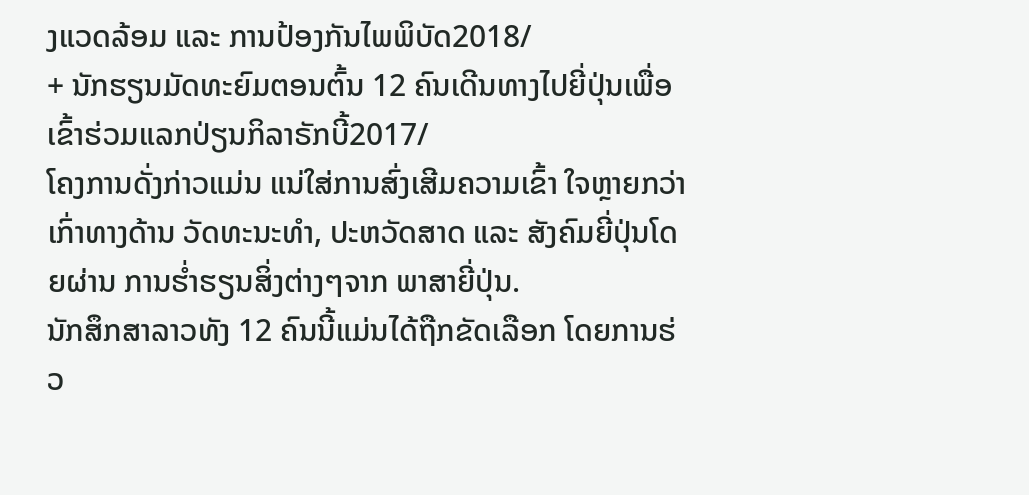ງແວດລ້ອມ ແລະ ການປ້ອງກັນໄພພິບັດ2018/
+ ນັກຮຽນມັດທະຍົມຕອນຕົ້ນ 12 ຄົນເດີນທາງໄປຍີ່ປຸ່ນເພື່ອເຂົ້າຮ່ວມແລກປ່ຽນກິລາຣັກບີ້2017/
ໂຄງການດັ່ງກ່າວແມ່ນ ແນ່ໃສ່ການສົ່ງເສີມຄວາມເຂົ້າ ໃຈຫຼາຍກວ່າເກົ່າທາງດ້ານ ວັດທະນະທໍາ, ປະຫວັດສາດ ແລະ ສັງຄົມຍີ່ປຸ່ນໂດຍຜ່ານ ການຮໍ່າຮຽນສິ່ງຕ່າງໆຈາກ ພາສາຍີ່ປຸ່ນ.
ນັກສຶກສາລາວທັງ 12 ຄົນນີ້ແມ່ນໄດ້ຖືກຂັດເລືອກ ໂດຍການຮ່ວ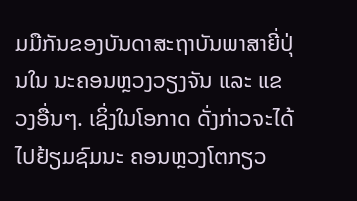ມມືກັນຂອງບັນດາສະຖາບັນພາສາຍີ່ປຸ່ນໃນ ນະຄອນຫຼວງວຽງຈັນ ແລະ ແຂວງອື່ນໆ. ເຊິ່ງໃນໂອກາດ ດັ່ງກ່າວຈະໄດ້ໄປຢ້ຽມຊົມນະ ຄອນຫຼວງໂຕກຽວ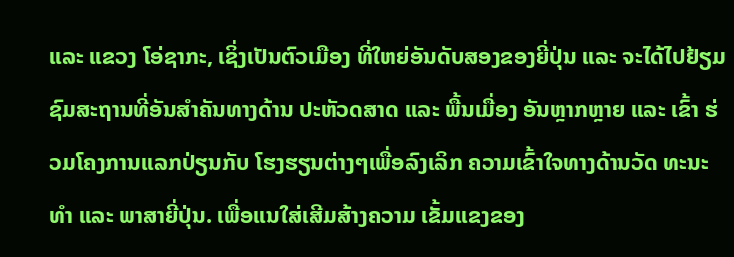ແລະ ແຂວງ ໂອ່ຊາກະ, ເຊິ່ງເປັນຕົວເມືອງ ທີ່ໃຫຍ່ອັນດັບສອງຂອງຍີ່ປຸ່ນ ແລະ ຈະໄດ້ໄປຢ້ຽມຊົມສະຖານທີ່ອັນສໍາຄັນທາງດ້ານ ປະຫັວດສາດ ແລະ ພື້ນເມື່ອງ ອັນຫຼາກຫຼາຍ ແລະ ເຂົ້າ ຮ່ວມໂຄງການແລກປ່ຽນກັບ ໂຮງຮຽນຕ່າງໆເພື່ອລົງເລິກ ຄວາມເຂົ້າໃຈທາງດ້ານວັດ ທະນະທໍາ ແລະ ພາສາຍີ່ປຸ່ນ. ເພື່ອແນໃສ່ເສີມສ້າງຄວາມ ເຂັ້ມແຂງຂອງ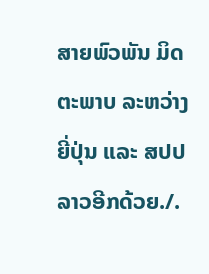ສາຍພົວພັນ ມິດຕະພາບ ລະຫວ່າງ ຍີ່ປຸ່ນ ແລະ ສປປ ລາວອີກດ້ວຍ./.